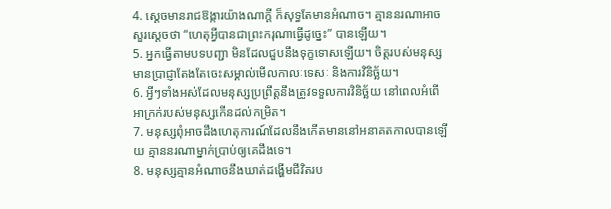4. ស្ដេចមានរាជឱង្ការយ៉ាងណាក្ដី ក៏សុទ្ធតែមានអំណាច។ គ្មាននរណាអាចសួរស្ដេចថា “ហេតុអ្វីបានជាព្រះករុណាធ្វើដូច្នេះ” បានឡើយ។
5. អ្នកធ្វើតាមបទបញ្ជា មិនដែលជួបនឹងទុក្ខទោសឡើយ។ ចិត្តរបស់មនុស្សមានប្រាជ្ញាតែងតែចេះសម្គាល់មើលកាលៈទេសៈ និងការវិនិច្ឆ័យ។
6. អ្វីៗទាំងអស់ដែលមនុស្សប្រព្រឹត្តនឹងត្រូវទទួលការវិនិច្ឆ័យ នៅពេលអំពើអាក្រក់របស់មនុស្សកើនដល់កម្រិត។
7. មនុស្សពុំអាចដឹងហេតុការណ៍ដែលនឹងកើតមាននៅអនាគតកាលបានឡើយ គ្មាននរណាម្នាក់ប្រាប់ឲ្យគេដឹងទេ។
8. មនុស្សគ្មានអំណាចនឹងឃាត់ដង្ហើមជីវិតរប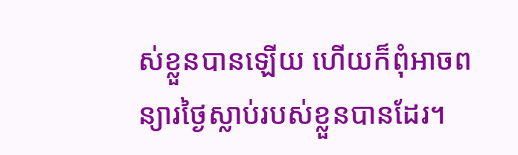ស់ខ្លួនបានឡើយ ហើយក៏ពុំអាចពន្យារថ្ងៃស្លាប់របស់ខ្លួនបានដែរ។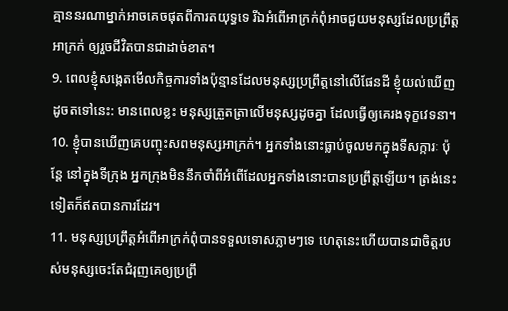គ្មាននរណាម្នាក់អាចគេចផុតពីការតយុទ្ធទេ រីឯអំពើអាក្រក់ពុំអាចជួយមនុស្សដែលប្រព្រឹត្តអាក្រក់ ឲ្យរួចជីវិតបានជាដាច់ខាត។
9. ពេលខ្ញុំសង្កេតមើលកិច្ចការទាំងប៉ុន្មានដែលមនុស្សប្រព្រឹត្តនៅលើផែនដី ខ្ញុំយល់ឃើញដូចតទៅនេះ: មានពេលខ្លះ មនុស្សត្រួតត្រាលើមនុស្សដូចគ្នា ដែលធ្វើឲ្យគេរងទុក្ខវេទនា។
10. ខ្ញុំបានឃើញគេបញ្ចុះសពមនុស្សអាក្រក់។ អ្នកទាំងនោះធ្លាប់ចូលមកក្នុងទីសក្ការៈ ប៉ុន្តែ នៅក្នុងទីក្រុង អ្នកក្រុងមិននឹកចាំពីអំពើដែលអ្នកទាំងនោះបានប្រព្រឹត្តឡើយ។ ត្រង់នេះទៀតក៏ឥតបានការដែរ។
11. មនុស្សប្រព្រឹត្តអំពើអាក្រក់ពុំបានទទួលទោសភ្លាមៗទេ ហេតុនេះហើយបានជាចិត្តរបស់មនុស្សចេះតែជំរុញគេឲ្យប្រព្រឹ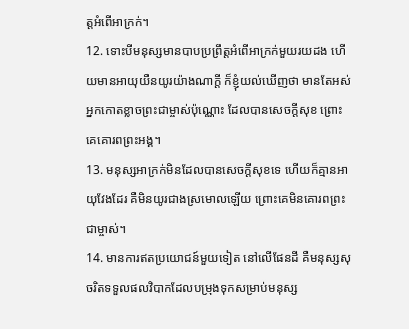ត្តអំពើអាក្រក់។
12. ទោះបីមនុស្សមានបាបប្រព្រឹត្តអំពើអាក្រក់មួយរយដង ហើយមានអាយុយឺនយូរយ៉ាងណាក្ដី ក៏ខ្ញុំយល់ឃើញថា មានតែអស់អ្នកកោតខ្លាចព្រះជាម្ចាស់ប៉ុណ្ណោះ ដែលបានសេចក្ដីសុខ ព្រោះគេគោរពព្រះអង្គ។
13. មនុស្សអាក្រក់មិនដែលបានសេចក្ដីសុខទេ ហើយក៏គ្មានអាយុវែងដែរ គឺមិនយូរជាងស្រមោលឡើយ ព្រោះគេមិនគោរពព្រះជាម្ចាស់។
14. មានការឥតប្រយោជន៍មួយទៀត នៅលើផែនដី គឺមនុស្សសុចរិតទទួលផលវិបាកដែលបម្រុងទុកសម្រាប់មនុស្ស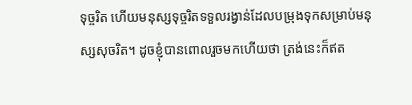ទុច្ចរិត ហើយមនុស្សទុច្ចរិតទទួលរង្វាន់ដែលបម្រុងទុកសម្រាប់មនុស្សសុចរិត។ ដូចខ្ញុំបានពោលរួចមកហើយថា ត្រង់នេះក៏ឥត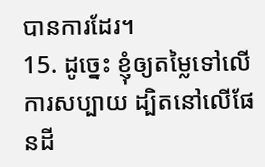បានការដែរ។
15. ដូច្នេះ ខ្ញុំឲ្យតម្លៃទៅលើការសប្បាយ ដ្បិតនៅលើផែនដី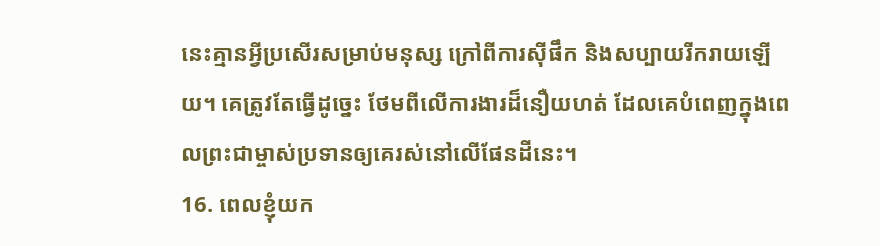នេះគ្មានអ្វីប្រសើរសម្រាប់មនុស្ស ក្រៅពីការស៊ីផឹក និងសប្បាយរីករាយឡើយ។ គេត្រូវតែធ្វើដូច្នេះ ថែមពីលើការងារដ៏នឿយហត់ ដែលគេបំពេញក្នុងពេលព្រះជាម្ចាស់ប្រទានឲ្យគេរស់នៅលើផែនដីនេះ។
16. ពេលខ្ញុំយក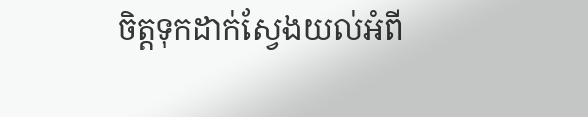ចិត្តទុកដាក់ស្វែងយល់អំពី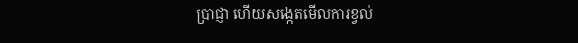ប្រាជ្ញា ហើយសង្កេតមើលការខ្វល់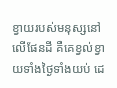ខ្វាយរបស់មនុស្សនៅលើផែនដី គឺគេខ្វល់ខ្វាយទាំងថ្ងៃទាំងយប់ ដេ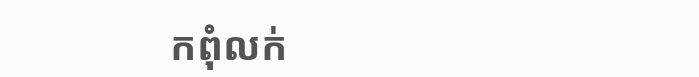កពុំលក់